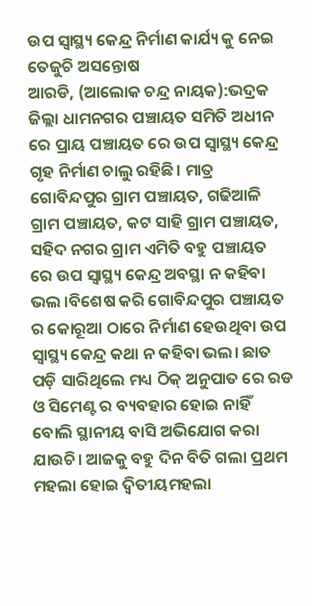ଉପ ସ୍ବାସ୍ଥ୍ୟ କେନ୍ଦ୍ର ନିର୍ମାଣ କାର୍ଯ୍ୟ କୁ ନେଇ ତେଜୁଚି ଅସନ୍ତୋଷ
ଆରଡି, (ଆଲୋକ ଚନ୍ଦ୍ର ନାୟକ):ଭଦ୍ରକ ଜିଲ୍ଲା ଧାମନଗର ପଞ୍ଚାୟତ ସମିତି ଅଧୀନ ରେ ପ୍ରାୟ ପଞ୍ଚାୟତ ରେ ଉପ ସ୍ବାସ୍ଥ୍ୟ କେନ୍ଦ୍ର ଗୃହ ନିର୍ମାଣ ଚାଲୁ ରହିଛି। ମାତ୍ର ଗୋବିନ୍ଦପୁର ଗ୍ରାମ ପଞ୍ଚାୟତ, ଗଢିଆଳି ଗ୍ରାମ ପଞ୍ଚାୟତ, କଟ ସାହି ଗ୍ରାମ ପଞ୍ଚାୟତ, ସହିଦ ନଗର ଗ୍ରାମ ଏମିତି ବହୁ ପଞ୍ଚାୟତ ରେ ଉପ ସ୍ବାସ୍ଥ୍ୟ କେନ୍ଦ୍ର ଅବସ୍ଥା ନ କହିବା ଭଲ ।ବିଶେଷ କରି ଗୋବିନ୍ଦପୁର ପଞ୍ଚାୟତ ର କୋରୂଆ ଠାରେ ନିର୍ମାଣ ହେଉଥିବା ଉପ ସ୍ବାସ୍ଥ୍ୟ କେନ୍ଦ୍ର କଥା ନ କହିବା ଭଲ। ଛାତ ପଡ଼ି ସାରିଥିଲେ ମଧ୍ୟ ଠିକ୍ ଅନୁପାତ ରେ ରଡ ଓ ସିମେଣ୍ଟ ର ବ୍ୟବହାର ହୋଇ ନାହିଁ ବୋଲି ସ୍ଥାନୀୟ ବାସି ଅଭିଯୋଗ କରା ଯାଉଚି। ଆଜକୁ ବହୁ ଦିନ ବିତି ଗଲା ପ୍ରଥମ ମହଲା ହୋଇ ଦ୍ଵିତୀୟମହଲା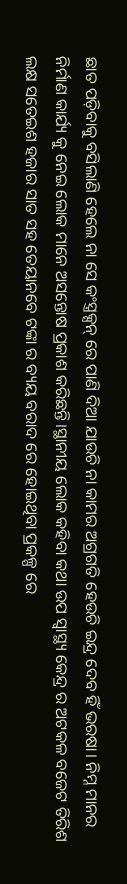ଛାତ ପଡ଼ିବାକୁ ବସିଲାଣି ହେଲେ ନା ସେ କଂସ୍ତ୍ରକ୍ସନ୍ ରେ ପାଣି ଦିଆ ଯାଉଚି ନା କାମର ଅଗ୍ରଗତି ହେଉଚି ଇନ୍ଦ୍ର ଦେବ ହିଁ ଭରଷା। ନିମ୍ନ ମାନର ନିର୍ମାଣ କାର୍ଯ୍ୟ କୁ ନେଇ ଲୋକ ମାନେ ଅସନ୍ତୋଷ ପ୍ରକାଶ କରିଛନ୍ତି।ସ୍ଥାନୀୟ ଲୋକ କହିବା କଥା ଉପ ସ୍ବାସ୍ଥ୍ୟ କେନ୍ଦ୍ର ର ଅଟକଳ ବଜେଟ ତିରିଶ ଲକ୍ଷ ସତେଇଶ ହଜାର ସାତ ସହ ତେୟାନବେ ଟଙ୍କା ର ବ୍ୟୟ ବରାଦ ରେ ହୋଇଥିବା ପ୍ରକଳ୍ପ ରେ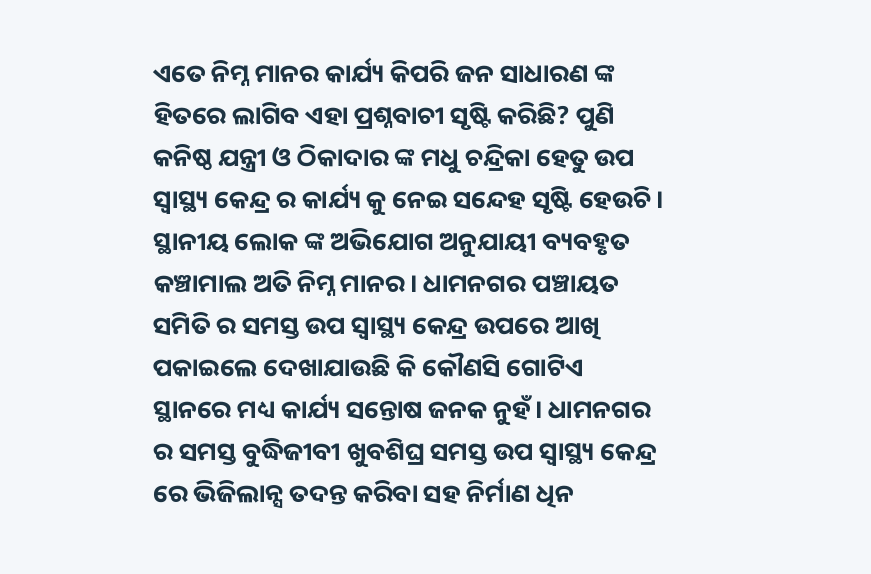ଏତେ ନିମ୍ନ ମାନର କାର୍ଯ୍ୟ କିପରି ଜନ ସାଧାରଣ ଙ୍କ ହିତରେ ଲାଗିବ ଏହା ପ୍ରଶ୍ନବାଚୀ ସୃଷ୍ଟି କରିଛି? ପୁଣି କନିଷ୍ଠ ଯନ୍ତ୍ରୀ ଓ ଠିକାଦାର ଙ୍କ ମଧୁ ଚନ୍ଦ୍ରିକା ହେତୁ ଉପ ସ୍ବାସ୍ଥ୍ୟ କେନ୍ଦ୍ର ର କାର୍ଯ୍ୟ କୁ ନେଇ ସନ୍ଦେହ ସୃଷ୍ଟି ହେଉଚି। ସ୍ଥାନୀୟ ଲୋକ ଙ୍କ ଅଭିଯୋଗ ଅନୁଯାୟୀ ବ୍ୟବହୃତ କଞ୍ଚାମାଲ ଅତି ନିମ୍ନ ମାନର। ଧାମନଗର ପଞ୍ଚାୟତ ସମିତି ର ସମସ୍ତ ଉପ ସ୍ବାସ୍ଥ୍ୟ କେନ୍ଦ୍ର ଉପରେ ଆଖି ପକାଇଲେ ଦେଖାଯାଉଛି କି କୌଣସି ଗୋଟିଏ ସ୍ଥାନରେ ମଧ୍ୟ କାର୍ଯ୍ୟ ସନ୍ତୋଷ ଜନକ ନୁହଁ। ଧାମନଗର ର ସମସ୍ତ ବୁଦ୍ଧିଜୀବୀ ଖୁବଶିଘ୍ର ସମସ୍ତ ଉପ ସ୍ବାସ୍ଥ୍ୟ କେନ୍ଦ୍ର ରେ ଭିଜିଲାନ୍ସ ତଦନ୍ତ କରିବା ସହ ନିର୍ମାଣ ଧିନ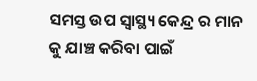ସମସ୍ତ ଉପ ସ୍ବାସ୍ଥ୍ୟ କେନ୍ଦ୍ର ର ମାନ କୁ ଯାଞ୍ଚ କରିବା ପାଇଁ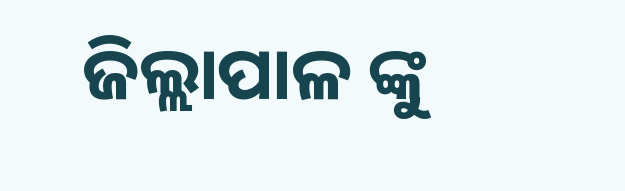ଜିଲ୍ଲାପାଳ ଙ୍କୁ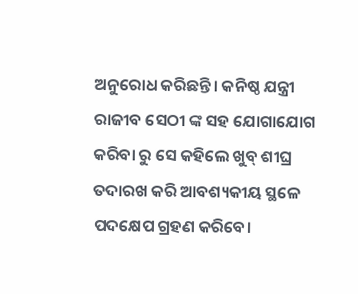ଅନୁରୋଧ କରିଛନ୍ତି। କନିଷ୍ଠ ଯନ୍ତ୍ରୀ ରାଜୀବ ସେଠୀ ଙ୍କ ସହ ଯୋଗାଯୋଗ କରିବା ରୁ ସେ କହିଲେ ଖୁବ୍ ଶୀଘ୍ର ତଦାରଖ କରି ଆବଶ୍ୟକୀୟ ସ୍ଥଳେ ପଦକ୍ଷେପ ଗ୍ରହଣ କରିବେ।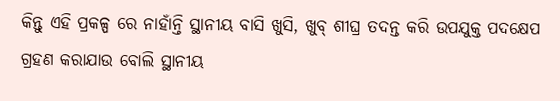କିନ୍ତୁ ଏହି ପ୍ରକଳ୍ପ ରେ ନାହାଁନ୍ତି ସ୍ଥାନୀୟ ବାସି ଖୁସି, ଖୁବ୍ ଶୀଘ୍ର ତଦନ୍ତ କରି ଉପଯୁକ୍ତ ପଦକ୍ଷେପ ଗ୍ରହଣ କରାଯାଉ ବୋଲି ସ୍ଥାନୀୟ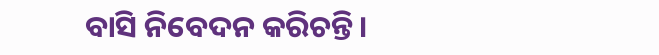ବାସି ନିବେଦନ କରିଚନ୍ତି।